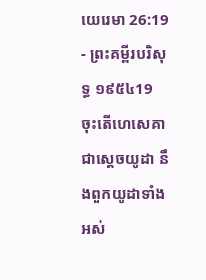យេរេមា 26:19 - ព្រះគម្ពីរបរិសុទ្ធ ១៩៥៤19 ចុះតើហេសេគា ជាស្តេចយូដា នឹងពួកយូដាទាំងអស់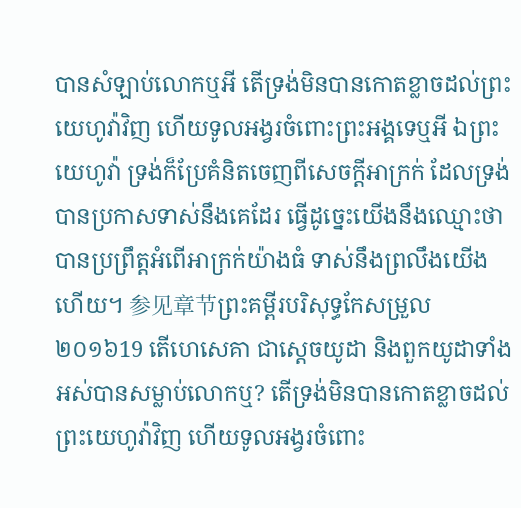បានសំឡាប់លោកឬអី តើទ្រង់មិនបានកោតខ្លាចដល់ព្រះយេហូវ៉ាវិញ ហើយទូលអង្វរចំពោះព្រះអង្គទេឬអី ឯព្រះយេហូវ៉ា ទ្រង់ក៏ប្រែគំនិតចេញពីសេចក្ដីអាក្រក់ ដែលទ្រង់បានប្រកាសទាស់នឹងគេដែរ ធ្វើដូច្នេះយើងនឹងឈ្មោះថាបានប្រព្រឹត្តអំពើអាក្រក់យ៉ាងធំ ទាស់នឹងព្រលឹងយើងហើយ។ 参见章节ព្រះគម្ពីរបរិសុទ្ធកែសម្រួល ២០១៦19 តើហេសេគា ជាស្តេចយូដា និងពួកយូដាទាំងអស់បានសម្លាប់លោកឬ? តើទ្រង់មិនបានកោតខ្លាចដល់ព្រះយេហូវ៉ាវិញ ហើយទូលអង្វរចំពោះ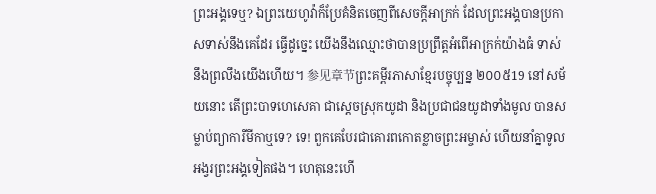ព្រះអង្គទេឬ? ឯព្រះយេហូវ៉ាក៏ប្រែគំនិតចេញពីសេចក្ដីអាក្រក់ ដែលព្រះអង្គបានប្រកាសទាស់នឹងគេដែរ ធ្វើដូច្នេះ យើងនឹងឈ្មោះថាបានប្រព្រឹត្តអំពើអាក្រក់យ៉ាងធំ ទាស់នឹងព្រលឹងយើងហើយ។ 参见章节ព្រះគម្ពីរភាសាខ្មែរបច្ចុប្បន្ន ២០០៥19 នៅសម័យនោះ តើព្រះបាទហេសេគា ជាស្ដេចស្រុកយូដា និងប្រជាជនយូដាទាំងមូល បានសម្លាប់ព្យាការីមីកាឬទេ? ទេ! ពួកគេបែរជាគោរពកោតខ្លាចព្រះអម្ចាស់ ហើយនាំគ្នាទូលអង្វរព្រះអង្គទៀតផង។ ហេតុនេះហើ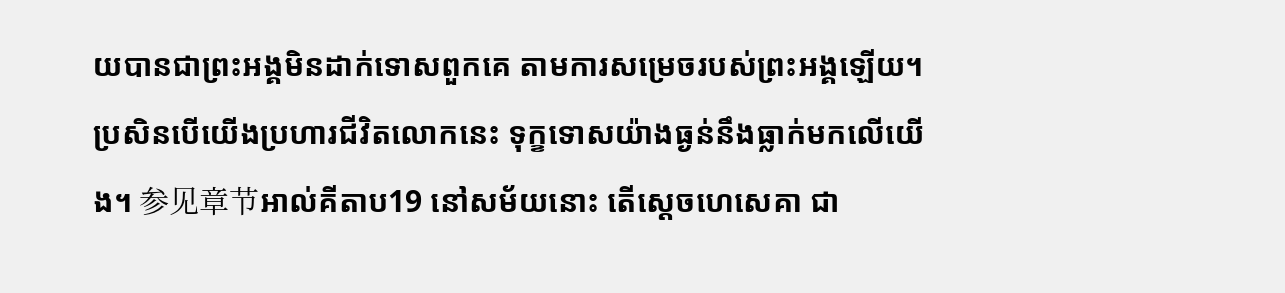យបានជាព្រះអង្គមិនដាក់ទោសពួកគេ តាមការសម្រេចរបស់ព្រះអង្គឡើយ។ ប្រសិនបើយើងប្រហារជីវិតលោកនេះ ទុក្ខទោសយ៉ាងធ្ងន់នឹងធ្លាក់មកលើយើង។ 参见章节អាល់គីតាប19 នៅសម័យនោះ តើស្តេចហេសេគា ជា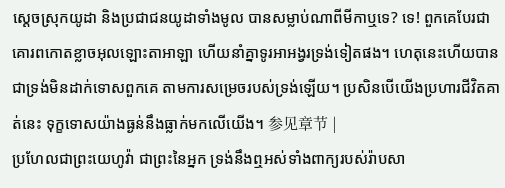ស្ដេចស្រុកយូដា និងប្រជាជនយូដាទាំងមូល បានសម្លាប់ណាពីមីកាឬទេ? ទេ! ពួកគេបែរជាគោរពកោតខ្លាចអុលឡោះតាអាឡា ហើយនាំគ្នាទូរអាអង្វរទ្រង់ទៀតផង។ ហេតុនេះហើយបានជាទ្រង់មិនដាក់ទោសពួកគេ តាមការសម្រេចរបស់ទ្រង់ឡើយ។ ប្រសិនបើយើងប្រហារជីវិតគាត់នេះ ទុក្ខទោសយ៉ាងធ្ងន់នឹងធ្លាក់មកលើយើង។ 参见章节 |
ប្រហែលជាព្រះយេហូវ៉ា ជាព្រះនៃអ្នក ទ្រង់នឹងឮអស់ទាំងពាក្យរបស់រ៉ាបសា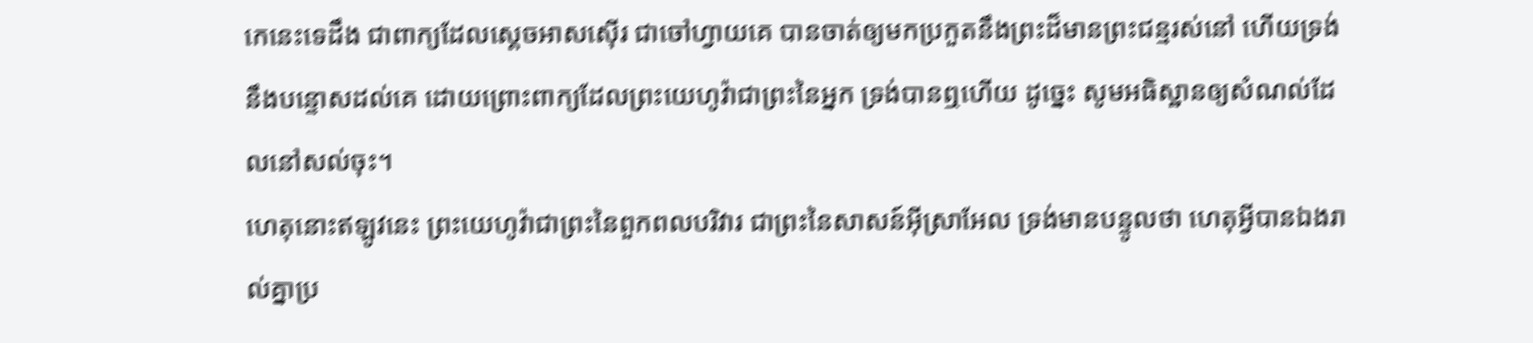កេនេះទេដឹង ជាពាក្យដែលស្តេចអាសស៊ើរ ជាចៅហ្វាយគេ បានចាត់ឲ្យមកប្រកួតនឹងព្រះដ៏មានព្រះជន្មរស់នៅ ហើយទ្រង់នឹងបន្ទោសដល់គេ ដោយព្រោះពាក្យដែលព្រះយេហូវ៉ាជាព្រះនៃអ្នក ទ្រង់បានឮហើយ ដូច្នេះ សូមអធិស្ឋានឲ្យសំណល់ដែលនៅសល់ចុះ។
ហេតុនោះឥឡូវនេះ ព្រះយេហូវ៉ាជាព្រះនៃពួកពលបរិវារ ជាព្រះនៃសាសន៍អ៊ីស្រាអែល ទ្រង់មានបន្ទូលថា ហេតុអ្វីបានឯងរាល់គ្នាប្រ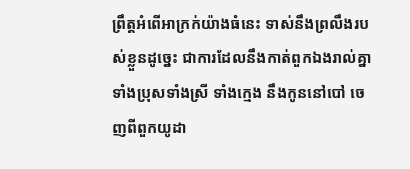ព្រឹត្តអំពើអាក្រក់យ៉ាងធំនេះ ទាស់នឹងព្រលឹងរបស់ខ្លួនដូច្នេះ ជាការដែលនឹងកាត់ពួកឯងរាល់គ្នាទាំងប្រុសទាំងស្រី ទាំងក្មេង នឹងកូននៅបៅ ចេញពីពួកយូដា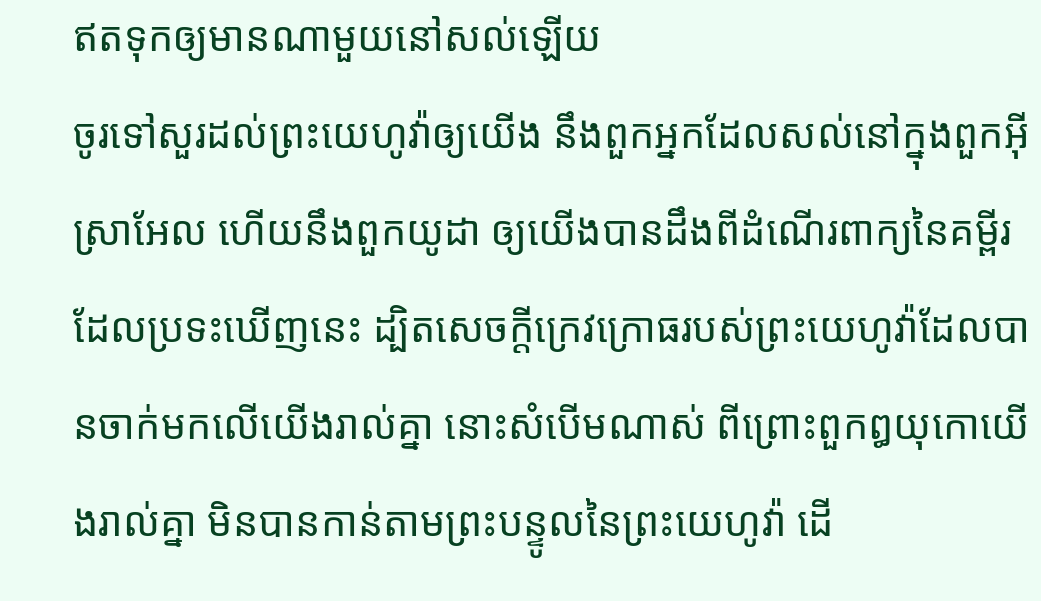ឥតទុកឲ្យមានណាមួយនៅសល់ឡើយ
ចូរទៅសួរដល់ព្រះយេហូវ៉ាឲ្យយើង នឹងពួកអ្នកដែលសល់នៅក្នុងពួកអ៊ីស្រាអែល ហើយនឹងពួកយូដា ឲ្យយើងបានដឹងពីដំណើរពាក្យនៃគម្ពីរ ដែលប្រទះឃើញនេះ ដ្បិតសេចក្ដីក្រេវក្រោធរបស់ព្រះយេហូវ៉ាដែលបានចាក់មកលើយើងរាល់គ្នា នោះសំបើមណាស់ ពីព្រោះពួកឰយុកោយើងរាល់គ្នា មិនបានកាន់តាមព្រះបន្ទូលនៃព្រះយេហូវ៉ា ដើ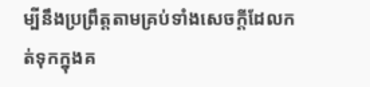ម្បីនឹងប្រព្រឹត្តតាមគ្រប់ទាំងសេចក្ដីដែលកត់ទុកក្នុងគ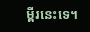ម្ពីរនេះទេ។